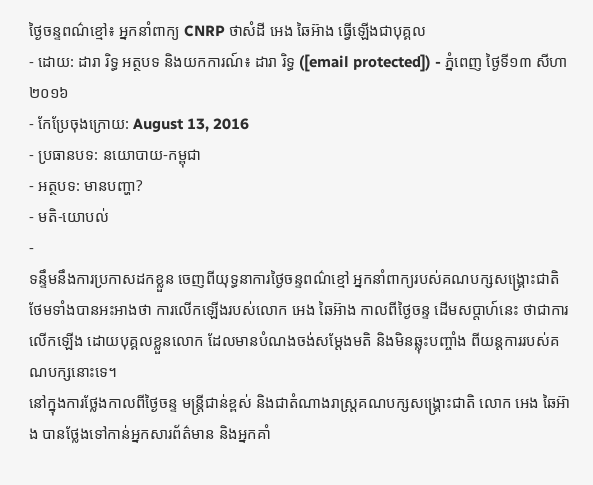ថ្ងៃចន្ទពណ៌ខ្មៅ៖ អ្នកនាំពាក្យ CNRP ថាសំដី អេង ឆៃអ៊ាង ធ្វើឡើងជាបុគ្គល
- ដោយ: ដារា រិទ្ធ អត្ថបទ និងយកការណ៍៖ ដារា រិទ្ធ ([email protected]) - ភ្នំពេញ ថ្ងៃទី១៣ សីហា ២០១៦
- កែប្រែចុងក្រោយ: August 13, 2016
- ប្រធានបទ: នយោបាយ-កម្ពុជា
- អត្ថបទ: មានបញ្ហា?
- មតិ-យោបល់
-
ទន្ទឹមនឹងការប្រកាសដកខ្លួន ចេញពីយុទ្ធនាការថ្ងៃចន្ទពណ៌ខ្មៅ អ្នកនាំពាក្យរបស់គណបក្សសង្គ្រោះជាតិ ថែមទាំងបានអះអាងថា ការលើកឡើងរបស់លោក អេង ឆៃអ៊ាង កាលពីថ្ងៃចន្ទ ដើមសប្ដាហ៍នេះ ថាជាការលើកឡើង ដោយបុគ្គលខ្លួនលោក ដែលមានបំណងចង់សម្ដែងមតិ និងមិនឆ្លុះបញ្ចាំង ពីយន្ដការរបស់គណបក្សនោះទេ។
នៅក្នុងការថ្លែងកាលពីថ្ងៃចន្ទ មន្ត្រីជាន់ខ្ពស់ និងជាតំណាងរាស្ត្រគណបក្សសង្គ្រោះជាតិ លោក អេង ឆៃអ៊ាង បានថ្លែងទៅកាន់អ្នកសារព័ត៌មាន និងអ្នកគាំ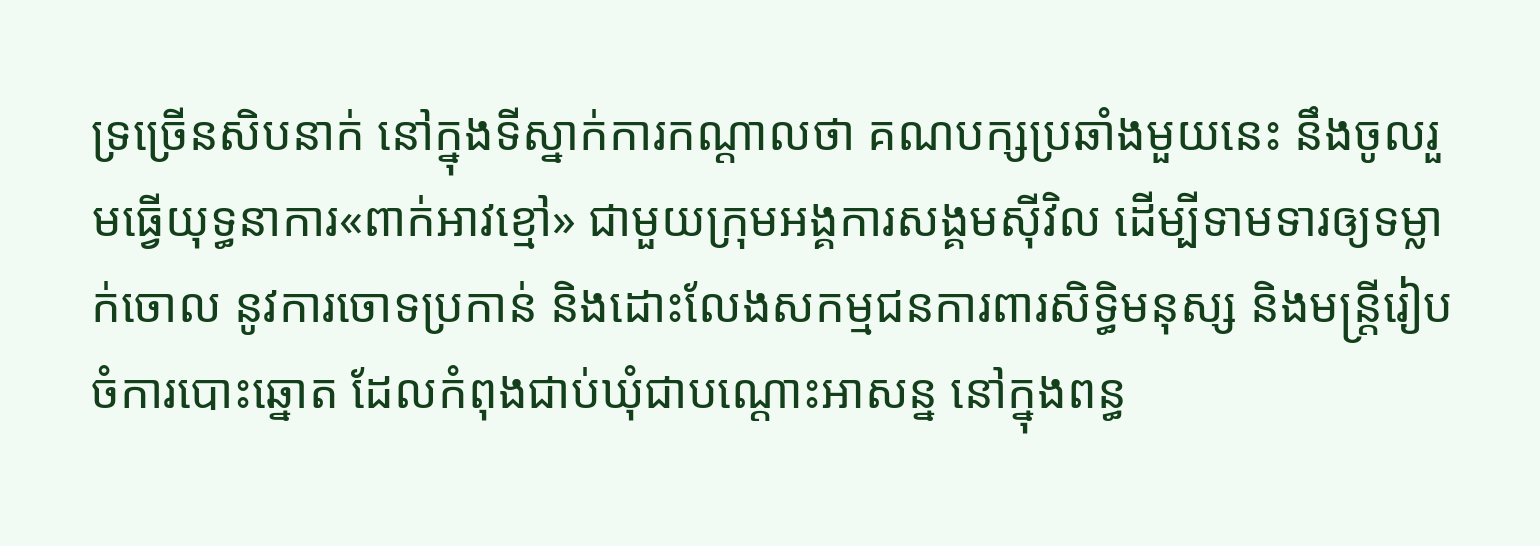ទ្រច្រើនសិបនាក់ នៅក្នុងទីស្នាក់ការកណ្ដាលថា គណបក្សប្រឆាំងមួយនេះ នឹងចូលរួមធ្វើយុទ្ធនាការ«ពាក់អាវខ្មៅ» ជាមួយក្រុមអង្គការសង្គមស៊ីវិល ដើម្បីទាមទារឲ្យទម្លាក់ចោល នូវការចោទប្រកាន់ និងដោះលែងសកម្មជនការពារសិទ្ធិមនុស្ស និងមន្ត្រីរៀបចំការបោះឆ្នោត ដែលកំពុងជាប់ឃុំជាបណ្ដោះអាសន្ន នៅក្នុងពន្ធ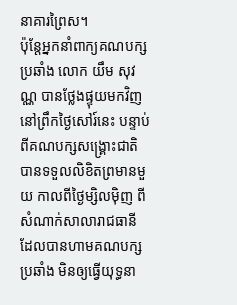នាគារព្រៃស។
ប៉ុន្តែអ្នកនាំពាក្យគណបក្សប្រឆាំង លោក យឹម សុវណ្ណ បានថ្លែងផ្ទុយមកវិញ នៅព្រឹកថ្ងៃសៅរ៍នេះ បន្ទាប់ពីគណបក្សសង្គ្រោះជាតិ បានទទួលលិខិតព្រមានមួយ កាលពីថ្ងៃម្សិលម៉ិញ ពីសំណាក់សាលារាជធានី ដែលបានហាមគណបក្សប្រឆាំង មិនឲ្យធ្វើយុទ្ធនា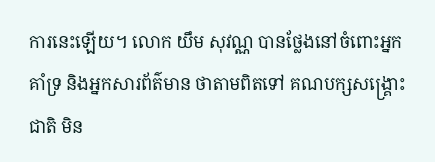ការនេះឡើយ។ លោក យឹម សុវណ្ណ បានថ្លែងនៅចំពោះអ្នកគាំទ្រ និងអ្នកសារព័ត៌មាន ថាតាមពិតទៅ គណបក្សសង្គ្រោះជាតិ មិន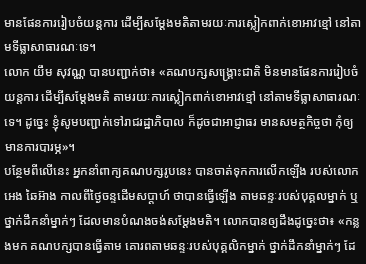មានផែនការរៀបចំយន្តការ ដើម្បីសម្ដែងមតិតាមរយៈការស្លៀកពាក់ខោអាវខ្មៅ នៅតាមទីធ្លាសាធារណៈទេ។
លោក យឹម សុវណ្ណ បានបញ្ជាក់ថា៖ «គណបក្សសង្គ្រោះជាតិ មិនមានផែនការរៀបចំយន្តការ ដើម្បីសម្ដែងមតិ តាមរយៈការស្លៀកពាក់ខោអាវខ្មៅ នៅតាមទីធ្លាសាធារណៈទេ។ ដូច្នេះ ខ្ញុំសូមបញ្ជាក់ទៅរាជរដ្ឋាភិបាល ក៏ដូចជាអាជ្ញាធរ មានសមត្ថកិច្ចថា កុំឲ្យមានការបារម្ភ»។
បន្ថែមពីលើនេះ អ្នកនាំពាក្យគណបក្សរូបនេះ បានចាត់ទុកការលើកឡើង របស់លោក អេង ឆៃអ៊ាង កាលពីថ្ងៃចន្ទដើមសប្ដាហ៍ ថាបានធ្វើឡើង តាមឆន្ទៈរបស់បុគ្គលម្នាក់ ឬថ្នាក់ដឹកនាំម្នាក់ៗ ដែលមានបំណងចង់សម្ដែងមតិ។ លោកបានឲ្យដឹងដូច្នេះថា៖ «កន្លងមក គណបក្សបានធ្វើតាម គោរពតាមឆន្ទៈរបស់បុគ្គលិកម្នាក់ ថ្នាក់ដឹកនាំម្នាក់ៗ ដែ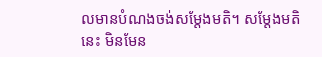លមានបំណងចង់សម្ដែងមតិ។ សម្ដែងមតិនេះ មិនមែន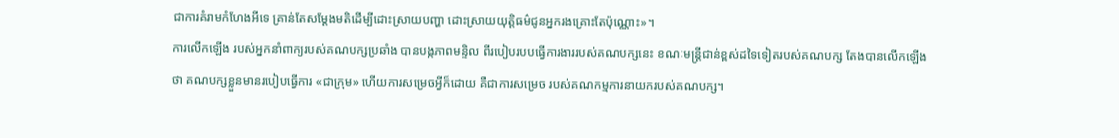ជាការគំរាមកំហែងអីទេ គ្រាន់តែសម្ដែងមតិដើម្បីដោះស្រាយបញ្ហា ដោះស្រាយយុត្តិធម៌ជូនអ្នករងគ្រោះតែប៉ុណ្ណោះ»។
ការលើកឡើង របស់អ្នកនាំពាក្យរបស់គណបក្សប្រឆាំង បានបង្កភាពមន្ទិល ពីរបៀបរបបធ្វើការងាររបស់គណបក្សនេះ ខណៈមន្ត្រីជាន់ខ្ពស់ដទៃទៀតរបស់គណបក្ស តែងបានលើកឡើងថា គណបក្សខ្លួនមានរបៀបធ្វើការ «ជាក្រុម» ហើយការសម្រេចអ្វីក៏ដោយ គឺជាការសម្រេច របស់គណកម្មការនាយករបស់គណបក្ស។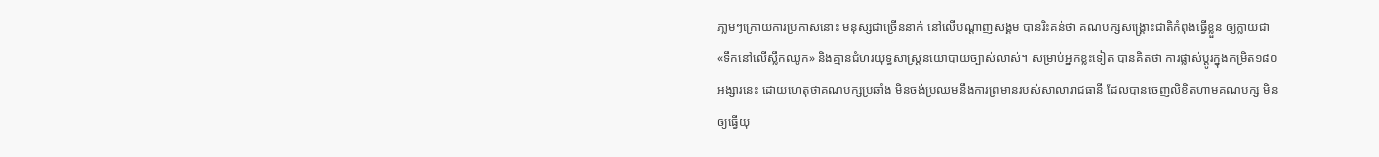ភា្លមៗក្រោយការប្រកាសនោះ មនុស្សជាច្រើននាក់ នៅលើបណ្ដាញសង្គម បានរិះគន់ថា គណបក្សសង្គ្រោះជាតិកំពុងធ្វើខ្លួន ឲ្យក្លាយជា«ទឹកនៅលើស្លឹកឈូក» និងគ្មានជំហរយុទ្ធសាស្ត្រនយោបាយច្បាស់លាស់។ សម្រាប់អ្នកខ្លះទៀត បានគិតថា ការផ្លាស់ប្ដូរក្នុងកម្រិត១៨០អង្សារនេះ ដោយហេតុថាគណបក្សប្រឆាំង មិនចង់ប្រឈមនឹងការព្រមានរបស់សាលារាជធានី ដែលបានចេញលិខិតហាមគណបក្ស មិនឲ្យធ្វើយុ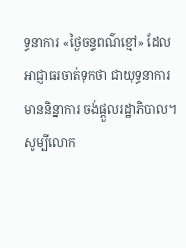ទ្ធនាការ «ថ្ងៃចន្ទពណ៌ខ្មៅ» ដែលអាជ្ញាធរចាត់ទុកថា ជាយុទ្ធនាការមាននិន្នាការ ចង់ផ្ដួលរដ្ឋាភិបាល។
សូម្បីលោក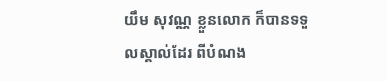យឹម សុវណ្ណ ខ្លួនលោក ក៏បានទទួលស្គាល់ដែរ ពីបំណង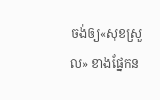ចង់ឲ្យ«សុខស្រួល» ខាងផ្នែកន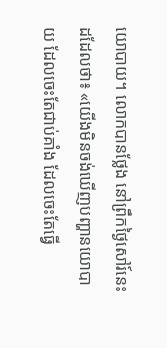យោបាយ។ លោកបានថ្លែង នៅព្រឹកថ្ងៃសៅរ៍នេះដដែលថា៖ «យើងមិនចង់ឃើញបញ្ហានយោបាយ ដែលចេះតែជាប់គាំង ដែលចេះតែធ្វើ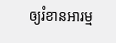ឲ្យរំខានអារម្ម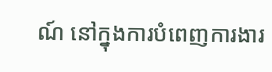ណ៍ នៅក្នុងការបំពេញការងារ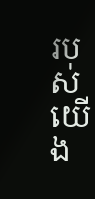របស់យើង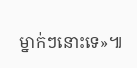ម្នាក់ៗនោះទេ»៕